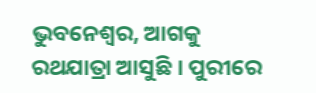ଭୁବନେଶ୍ୱର, ଆଗକୁ ରଥଯାତ୍ରା ଆସୁଛି । ପୁରୀରେ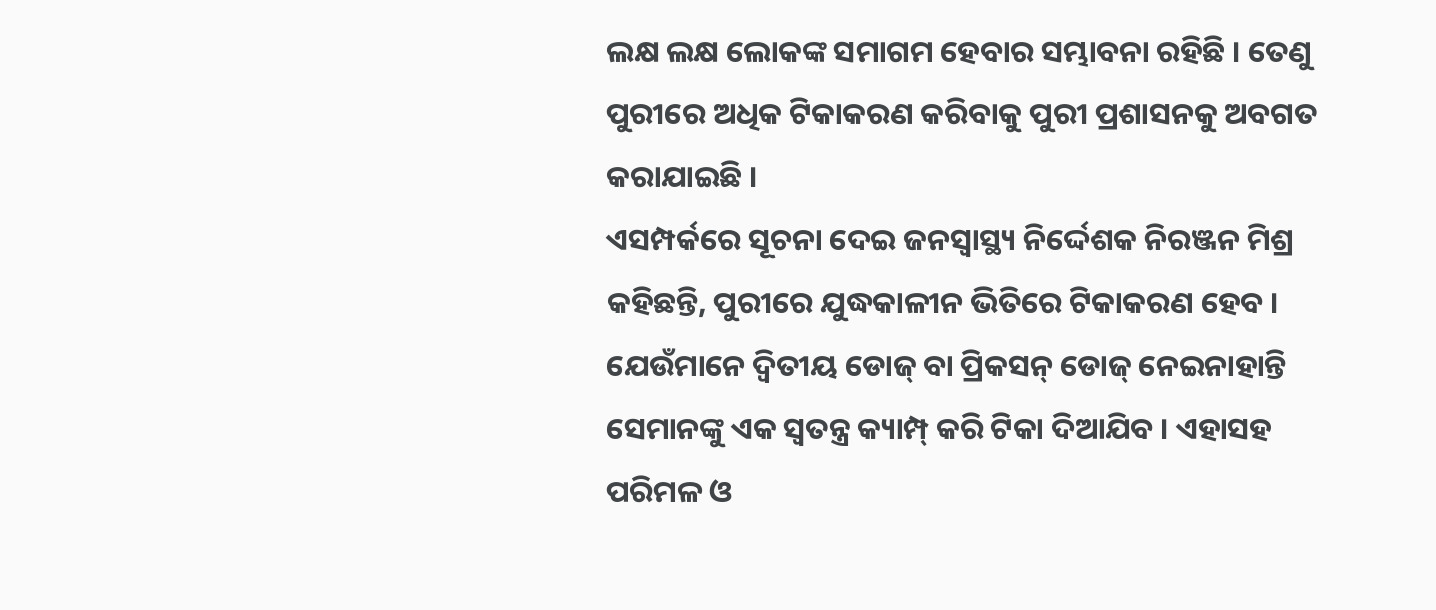ଲକ୍ଷ ଲକ୍ଷ ଲୋକଙ୍କ ସମାଗମ ହେବାର ସମ୍ଭାବନା ରହିଛି । ତେଣୁ ପୁରୀରେ ଅଧିକ ଟିକାକରଣ କରିବାକୁ ପୁରୀ ପ୍ରଶାସନକୁ ଅବଗତ କରାଯାଇଛି ।
ଏସମ୍ପର୍କରେ ସୂଚନା ଦେଇ ଜନସ୍ୱାସ୍ଥ୍ୟ ନିର୍ଦ୍ଦେଶକ ନିରଞ୍ଜନ ମିଶ୍ର କହିଛନ୍ତି, ପୁରୀରେ ଯୁଦ୍ଧକାଳୀନ ଭିତିରେ ଟିକାକରଣ ହେବ । ଯେଉଁମାନେ ଦ୍ୱିତୀୟ ଡୋଜ୍ ବା ପ୍ରିକସନ୍ ଡୋଜ୍ ନେଇନାହାନ୍ତି ସେମାନଙ୍କୁ ଏକ ସ୍ୱତନ୍ତ୍ର କ୍ୟାମ୍ପ୍ କରି ଟିକା ଦିଆଯିବ । ଏହାସହ ପରିମଳ ଓ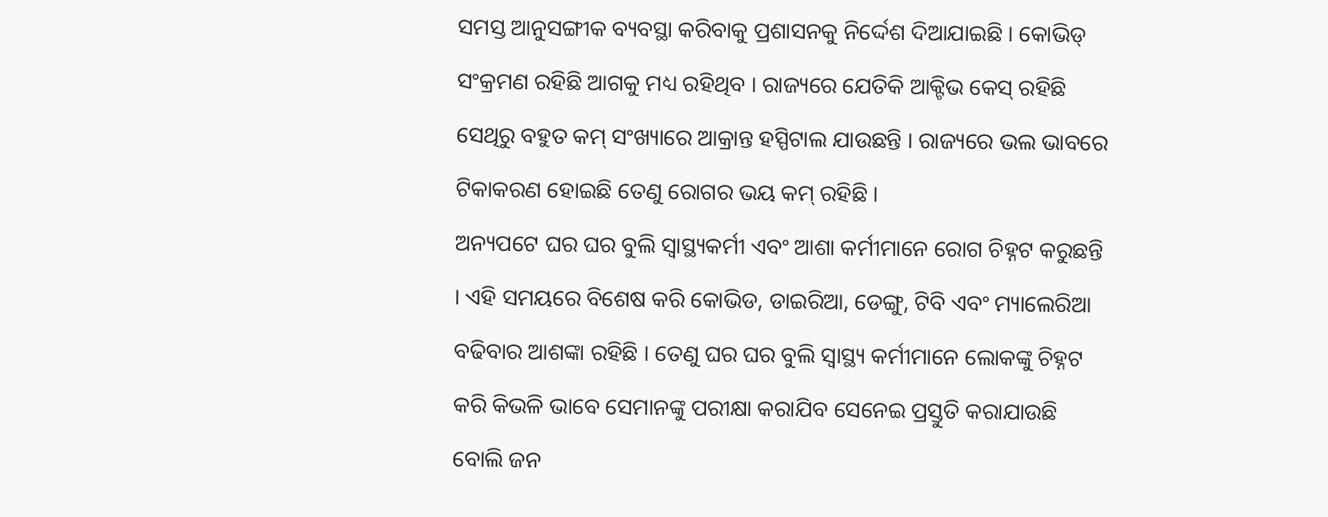ସମସ୍ତ ଆନୁସଙ୍ଗୀକ ବ୍ୟବସ୍ଥା କରିବାକୁ ପ୍ରଶାସନକୁ ନିର୍ଦ୍ଦେଶ ଦିଆଯାଇଛି । କୋଭିଡ୍ ସଂକ୍ରମଣ ରହିଛି ଆଗକୁ ମଧ୍ୟ ରହିଥିବ । ରାଜ୍ୟରେ ଯେତିକି ଆକ୍ଟିଭ କେସ୍ ରହିଛି ସେଥିରୁ ବହୁତ କମ୍ ସଂଖ୍ୟାରେ ଆକ୍ରାନ୍ତ ହସ୍ପିଟାଲ ଯାଉଛନ୍ତି । ରାଜ୍ୟରେ ଭଲ ଭାବରେ ଟିକାକରଣ ହୋଇଛି ତେଣୁ ରୋଗର ଭୟ କମ୍ ରହିଛି ।
ଅନ୍ୟପଟେ ଘର ଘର ବୁଲି ସ୍ୱାସ୍ଥ୍ୟକର୍ମୀ ଏବଂ ଆଶା କର୍ମୀମାନେ ରୋଗ ଚିହ୍ନଟ କରୁଛନ୍ତି । ଏହି ସମୟରେ ବିଶେଷ କରି କୋଭିଡ, ଡାଇରିଆ, ଡେଙ୍ଗୁ, ଟିବି ଏବଂ ମ୍ୟାଲେରିଆ ବଢିବାର ଆଶଙ୍କା ରହିଛି । ତେଣୁ ଘର ଘର ବୁଲି ସ୍ୱାସ୍ଥ୍ୟ କର୍ମୀମାନେ ଲୋକଙ୍କୁ ଚିହ୍ନଟ କରି କିଭଳି ଭାବେ ସେମାନଙ୍କୁ ପରୀକ୍ଷା କରାଯିବ ସେନେଇ ପ୍ରସ୍ତୁତି କରାଯାଉଛି ବୋଲି ଜନ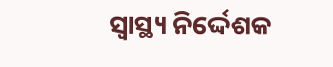ସ୍ୱାସ୍ଥ୍ୟ ନିର୍ଦ୍ଦେଶକ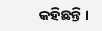କହିଛନ୍ତି ।